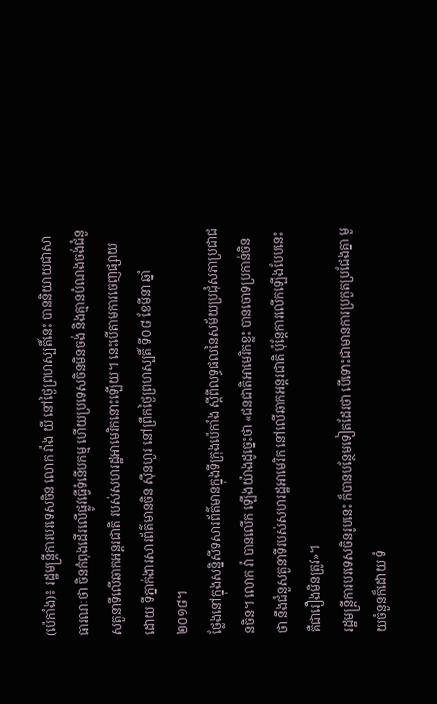(ប៉េកាំង)៖ រដ្ឋមន្ត្រីការបរទេសចិន លោក វ៉ាង យី នៅថ្ងៃព្រហស្បតិ៍នេះ បាននិយាយជាសាធារណៈថា ចិនកំពុងដើរលើផ្លូវធ្វើទំនើបកម្ម ហើយប្រទេសចិនមិនចង់ និងគ្មានបំណងចង់ជំនួសតួនាទីលើឆាកអន្តរជាតិ របស់សហរដ្ឋអាមេរិកនោះឡើយ។ នេះបើតាមការចេញផ្សាយដោយ ទីភ្នាក់ងារសារព័ត៌មានចិន ស៊ីនហួរ នៅព្រឹកថ្ងៃព្រហស្បតិ៍ ទី០៨ ខែមីនា ឆ្នាំ២០១៨។
ថ្លែងនៅក្នុងសន្និសីទសារព័ត៌មានក្នុងទីក្រុងប៉េកាំង ស្ដីពីលទ្ធផលនៃសម័យប្រជុំសភាប្រជាជនចិន។ លោក វ៉ា បានលើក ឡើងយ៉ាងដូច្នេះថា «ជនជាតិអាមេរិកខ្លះ បានចោទប្រកាន់ចិនថា នឹងជំនួសតួនាទីរបស់សហរដ្ឋអាមេរិក នៅលើឆាកអន្តរជាតិ ប៉ុន្តែការលើកឡើងបែបនេះ គឺជារឿងមិនត្រូវ»។
រដ្ឋមន្ត្រីការបរទេសចិនរូបនេះ ក៏បានបន្ថែមទៀតដែរថា បើទោះជាមានការប្រកួតប្រជែងគ្នា មួយចំនួនក៏ដោយ ទំ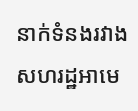នាក់ទំនងរវាងសហរដ្ឋអាមេ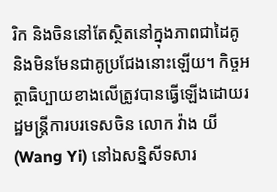រិក និងចិននៅតែស្ថិតនៅក្នុងភាពជាដៃគូ និងមិនមែនជាគូប្រជែងនោះឡើយ។ កិច្ចអត្ថាធិប្បាយខាងលើត្រូវបានធ្វើឡើងដោយរដ្ឋមន្រ្តីការបរទេសចិន លោក វ៉ាង យី (Wang Yi) នៅឯសន្និសីទសារ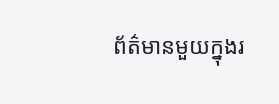ព័ត៌មានមួយក្នុងរ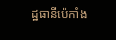ដ្ឋធានីប៉េកាំង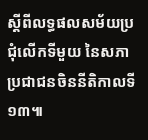ស្តីពីលទ្ធផលសម័យប្រជុំលើកទីមួយ នៃសភាប្រជាជនចិននីតិកាលទី ១៣៕